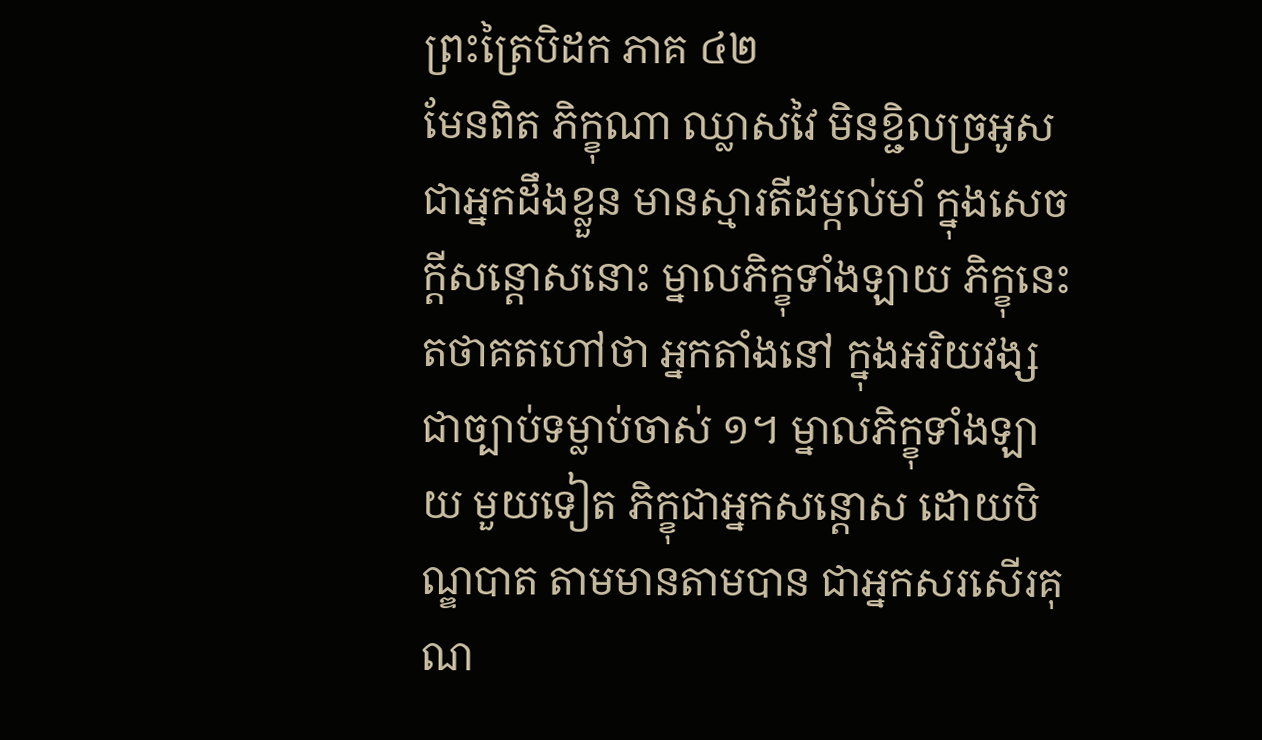ព្រះត្រៃបិដក ភាគ ៤២
មែនពិត ភិក្ខុណា ឈ្លាសវៃ មិនខ្ជិលច្រអូស ជាអ្នកដឹងខ្លួន មានស្មារតីដម្កល់មាំ ក្នុងសេចក្តីសន្តោសនោះ ម្នាលភិក្ខុទាំងឡាយ ភិក្ខុនេះ តថាគតហៅថា អ្នកតាំងនៅ ក្នុងអរិយវង្ស ជាច្បាប់ទម្លាប់ចាស់ ១។ ម្នាលភិក្ខុទាំងឡាយ មួយទៀត ភិក្ខុជាអ្នកសន្តោស ដោយបិណ្ឌបាត តាមមានតាមបាន ជាអ្នកសរសើរគុណ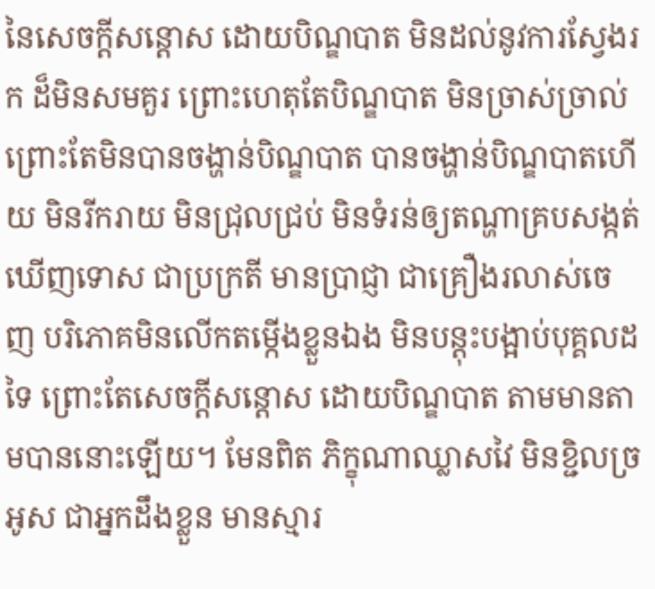នៃសេចក្តីសន្តោស ដោយបិណ្ឌបាត មិនដល់នូវការស្វែងរក ដ៏មិនសមគួរ ព្រោះហេតុតែបិណ្ឌបាត មិនច្រាស់ច្រាល់ ព្រោះតែមិនបានចង្ហាន់បិណ្ឌបាត បានចង្ហាន់បិណ្ឌបាតហើយ មិនរីករាយ មិនជ្រុលជ្រប់ មិនទំរន់ឲ្យតណ្ហាគ្របសង្កត់ ឃើញទោស ជាប្រក្រតី មានប្រាជ្ញា ជាគ្រឿងរលាស់ចេញ បរិភោគមិនលើកតម្កើងខ្លួនឯង មិនបន្តុះបង្អាប់បុគ្គលដទៃ ព្រោះតែសេចក្តីសន្តោស ដោយបិណ្ឌបាត តាមមានតាមបាននោះឡើយ។ មែនពិត ភិក្ខុណាឈ្លាសវៃ មិនខ្ជិលច្រអូស ជាអ្នកដឹងខ្លួន មានស្មារ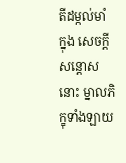តីដម្កល់មាំ ក្នុង សេចក្តីសន្តោសនោះ ម្នាលភិក្ខុទាំងឡាយ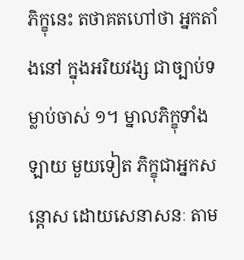ភិក្ខុនេះ តថាគតហៅថា អ្នកតាំងនៅ ក្នុងអរិយវង្ស ជាច្បាប់ទម្លាប់ចាស់ ១។ ម្នាលភិក្ខុទាំងឡាយ មួយទៀត ភិក្ខុជាអ្នកសន្តោស ដោយសេនាសនៈ តាម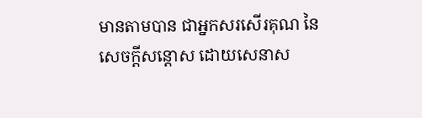មានតាមបាន ជាអ្នកសរសើរគុណ នៃសេចក្តីសន្តោស ដោយសេនាស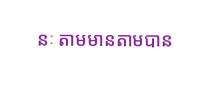នៈ តាមមានតាមបាន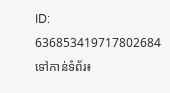ID: 636853419717802684
ទៅកាន់ទំព័រ៖